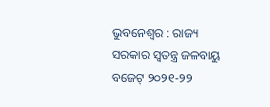ଭୁବନେଶ୍ବର : ରାଜ୍ୟ ସରକାର ସ୍ବତନ୍ତ୍ର ଜଳବାୟୁ ବଜେଟ୍ ୨୦୨୧-୨୨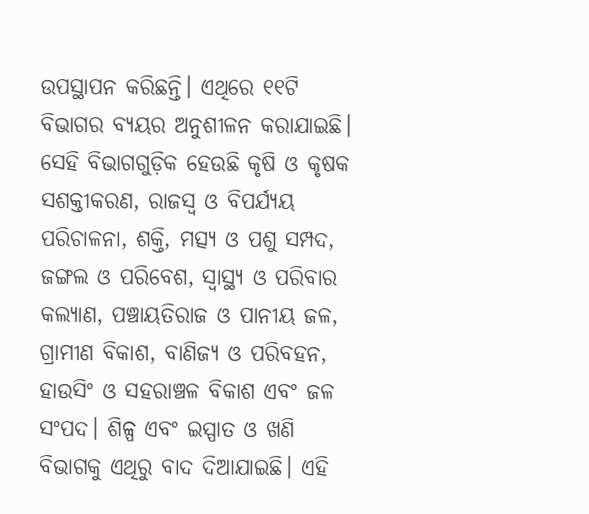ଉପସ୍ଥାପନ କରିଛନ୍ତି। ଏଥିରେ ୧୧ଟି ବିଭାଗର ବ୍ୟୟର ଅନୁଶୀଳନ କରାଯାଇଛି। ସେହି ବିଭାଗଗୁଡ଼ିକ ହେଉଛି କୃଷି ଓ କୃଷକ ସଶକ୍ତୀକରଣ, ରାଜସ୍ବ ଓ ବିପର୍ଯ୍ୟୟ ପରିଚାଳନା, ଶକ୍ତି, ମତ୍ସ୍ୟ ଓ ପଶୁ ସମ୍ପଦ, ଜଙ୍ଗଲ ଓ ପରିବେଶ, ସ୍ବାସ୍ଥ୍ୟ ଓ ପରିବାର କଲ୍ୟାଣ, ପଞ୍ଚାୟତିରାଜ ଓ ପାନୀୟ ଜଳ, ଗ୍ରାମୀଣ ବିକାଶ, ବାଣିଜ୍ୟ ଓ ପରିବହନ, ହାଉସିଂ ଓ ସହରାଞ୍ଚଳ ବିକାଶ ଏବଂ ଜଳ ସଂପଦ। ଶିଳ୍ପ ଏବଂ ଇସ୍ପାତ ଓ ଖଣି ବିଭାଗକୁ ଏଥିରୁ ବାଦ ଦିଆଯାଇଛି। ଏହି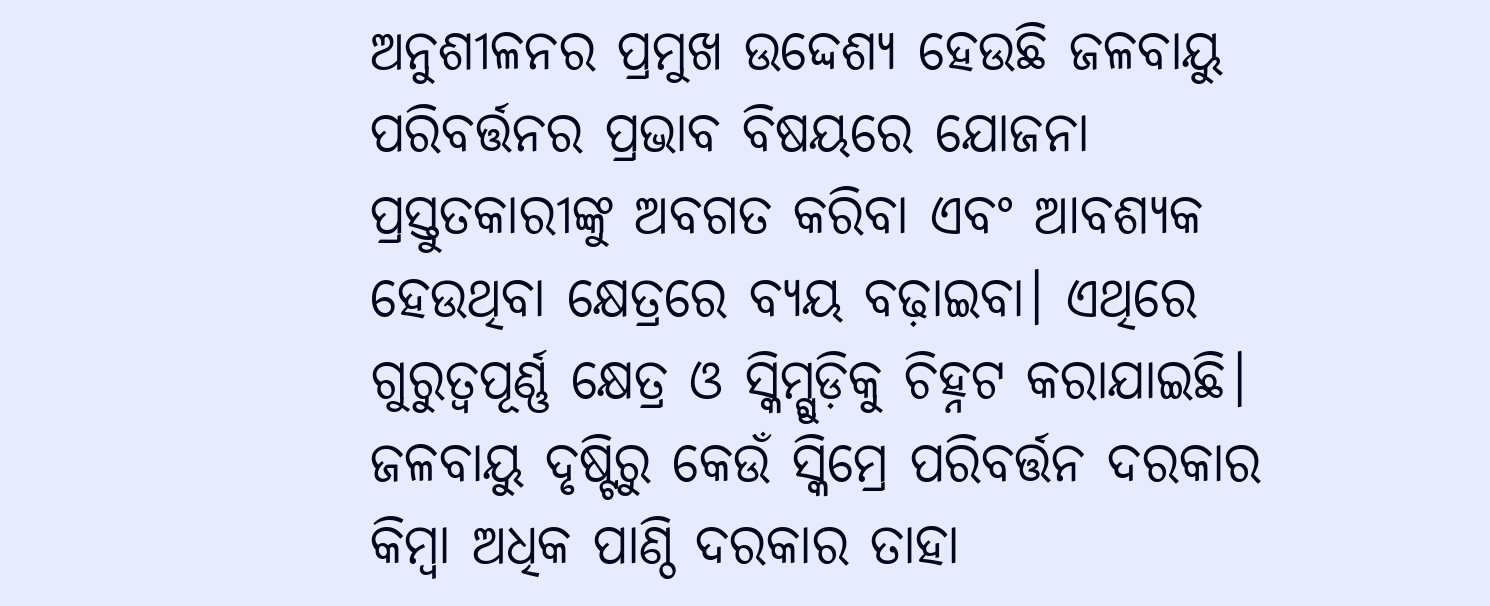ଅନୁଶୀଳନର ପ୍ରମୁଖ ଉଦ୍ଦେଶ୍ୟ ହେଉଛି ଜଳବାୟୁ ପରିବର୍ତ୍ତନର ପ୍ରଭାବ ବିଷୟରେ ଯୋଜନା ପ୍ରସ୍ତୁତକାରୀଙ୍କୁ ଅବଗତ କରିବା ଏବଂ ଆବଶ୍ୟକ ହେଉଥିବା କ୍ଷେତ୍ରରେ ବ୍ୟୟ ବଢ଼ାଇବା। ଏଥିରେ ଗୁରୁତ୍ବପୂର୍ଣ୍ଣ କ୍ଷେତ୍ର ଓ ସ୍କିମ୍ଗୁଡ଼ିକୁ ଚିହ୍ନଟ କରାଯାଇଛି। ଜଳବାୟୁ ଦୃଷ୍ଟିରୁ କେଉଁ ସ୍କିମ୍ରେ ପରିବର୍ତ୍ତନ ଦରକାର କିମ୍ବା ଅଧିକ ପାଣ୍ଠି ଦରକାର ତାହା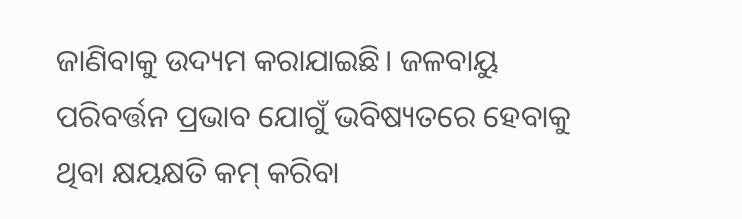ଜାଣିବାକୁ ଉଦ୍ୟମ କରାଯାଇଛି। ଜଳବାୟୁ ପରିବର୍ତ୍ତନ ପ୍ରଭାବ ଯୋଗୁଁ ଭବିଷ୍ୟତରେ ହେବାକୁ ଥିବା କ୍ଷୟକ୍ଷତି କମ୍ କରିବା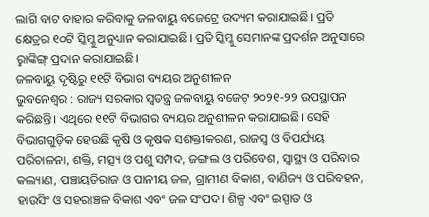ଲାଗି ବାଟ ବାହାର କରିବାକୁ ଜଳବାୟୁ ବଜେଟ୍ରେ ଉଦ୍ୟମ କରାଯାଇଛି। ପ୍ରତି କ୍ଷେତ୍ରର ୧୦ଟି ସ୍କିମ୍କୁ ଅନୁଧ୍ୟାନ କରାଯାଇଛି। ପ୍ରତି ସ୍କିମ୍କୁ ସେମାନଙ୍କ ପ୍ରଦର୍ଶନ ଅନୁସାରେ ରୢାଙ୍କିଙ୍ଗ୍ ପ୍ରଦାନ କରାଯାଇଛି।
ଜଳବାୟୁ ଦୃଷ୍ଟିରୁ ୧୧ଟି ବିଭାଗ ବ୍ୟୟର ଅନୁଶୀଳନ
ଭୁବନେଶ୍ବର : ରାଜ୍ୟ ସରକାର ସ୍ବତନ୍ତ୍ର ଜଳବାୟୁ ବଜେଟ୍ ୨୦୨୧-୨୨ ଉପସ୍ଥାପନ କରିଛନ୍ତି। ଏଥିରେ ୧୧ଟି ବିଭାଗର ବ୍ୟୟର ଅନୁଶୀଳନ କରାଯାଇଛି। ସେହି ବିଭାଗଗୁଡ଼ିକ ହେଉଛି କୃଷି ଓ କୃଷକ ସଶକ୍ତୀକରଣ, ରାଜସ୍ବ ଓ ବିପର୍ଯ୍ୟୟ ପରିଚାଳନା, ଶକ୍ତି, ମତ୍ସ୍ୟ ଓ ପଶୁ ସମ୍ପଦ, ଜଙ୍ଗଲ ଓ ପରିବେଶ, ସ୍ବାସ୍ଥ୍ୟ ଓ ପରିବାର କଲ୍ୟାଣ, ପଞ୍ଚାୟତିରାଜ ଓ ପାନୀୟ ଜଳ, ଗ୍ରାମୀଣ ବିକାଶ, ବାଣିଜ୍ୟ ଓ ପରିବହନ, ହାଉସିଂ ଓ ସହରାଞ୍ଚଳ ବିକାଶ ଏବଂ ଜଳ ସଂପଦ। ଶିଳ୍ପ ଏବଂ ଇସ୍ପାତ ଓ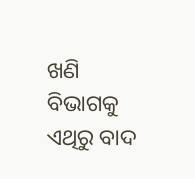ଖଣି ବିଭାଗକୁ ଏଥିରୁ ବାଦ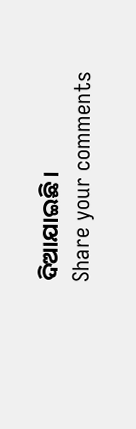ଦିଆଯାଇଛି।
Share your comments